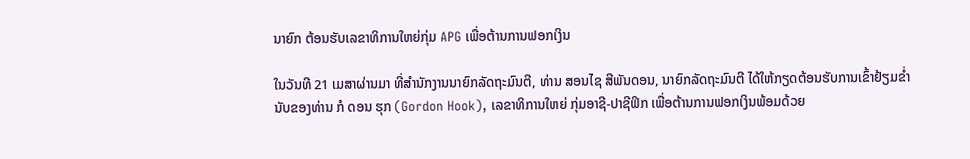ນາຍົກ ຕ້ອນຮັບເລຂາທິການໃຫຍ່ກຸ່ມ APG ເພື່ອຕ້ານການຟອກເງິນ

ໃນວັນທີ 21 ເມສາຜ່ານມາ ທີ່ສຳນັກງານນາຍົກລັດຖະມົນຕີ, ທ່ານ ສອນໄຊ ສີພັນດອນ, ນາຍົກລັດຖະມົນຕີ ໄດ້ໃຫ້ກຽດຕ້ອນຮັບການເຂົ້າຢ້ຽມຂໍ່ານັບຂອງທ່ານ ກໍ ດອນ ຮຸກ (Gordon Hook), ເລຂາທິການໃຫຍ່ ກຸ່ມອາຊີ-ປາຊີຟິກ ເພື່ອຕ້ານການຟອກເງິນພ້ອມດ້ວຍ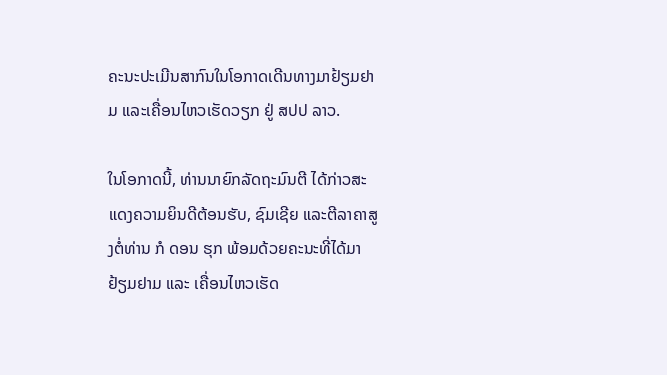ຄະນະປະເມີນສາກົນໃນໂອກາດເດີນທາງມາຢ້ຽມຢາມ ແລະເຄື່ອນໄຫວເຮັດວຽກ ຢູ່ ສປປ ລາວ.

ໃນໂອກາດນີ້, ທ່ານນາຍົກລັດຖະມົນຕີ ໄດ້ກ່າວສະແດງຄວາມຍິນດີຕ້ອນຮັບ, ຊົມເຊີຍ ແລະຕີລາຄາສູງຕໍ່ທ່ານ ກໍ ດອນ ຮຸກ ພ້ອມດ້ວຍຄະນະທີ່ໄດ້ມາຢ້ຽມຢາມ ແລະ ເຄື່ອນໄຫວເຮັດ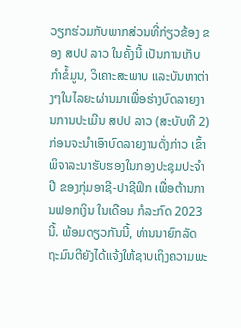ວຽກຮ່ວມກັບພາກສ່ວນທີ່ກ່ຽວຂ້ອງ ຂອງ ສປປ ລາວ ໃນຄັ້ງນີ້ ເປັນການເກັບກໍາຂໍ້ມູນ, ວິເຄາະສະພາບ ແລະບັນຫາຕ່າງໆໃນໄລຍະຜ່ານມາເພື່ອຮ່າງບົດລາຍງານການປະເມີນ ສປປ ລາວ (ສະບັບທີ 2) ກ່ອນຈະນໍາເອົາບົດລາຍງານດັ່ງກ່າວ ເຂົ້າພິຈາລະນາຮັບຮອງໃນກອງປະຊຸມປະຈໍາປີ ຂອງກຸ່ມອາຊີ-ປາຊີຟິກ ເພື່ອຕ້ານການຟອກເງິນ ໃນເດືອນ ກໍລະກົດ 2023 ນີ້. ພ້ອມດຽວກັນນີ້, ທ່ານນາຍົກລັດຖະມົນຕີຍັງໄດ້ແຈ້ງໃຫ້ຊາບເຖິງຄວາມພະ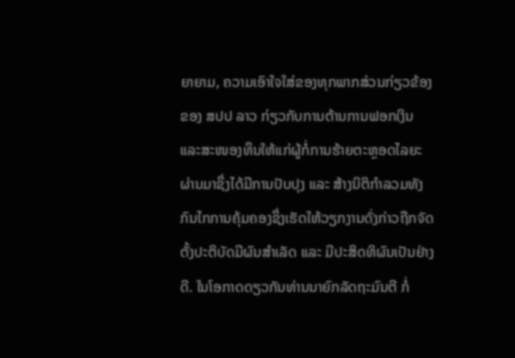ຍາຍາມ, ຄວາມເອົາໃຈໃສ່ຂອງທຸກພາກສ່ວນກ່ຽວຂ້ອງຂອງ ສປປ ລາວ ກ່ຽວກັບການຕ້ານການຟອກເງິນ ແລະສະໜອງທຶນໃຫ້ແກ່ຜູ້ກໍ່ການຮ້າຍຕະຫຼອດໄລຍະຜ່ານມາຊຶ່ງໄດ້ມີການປັບປຸງ ແລະ ສ້າງນິຕິກໍາລວມທັງກົນໄກການຄຸ້ມຄອງຊຶ່ງເຮັດໃຫ້ວຽກງານດັ່ງກ່າວຖືກຈັດຕັ້ງປະຕິບັດມີຜົນສໍາເລັດ ແລະ ມີປະສິດທິຜົນເປັນຢ່າງດີ. ໃນໂອກາດດຽວກັນທ່ານນາຍົກລັດຖະມົນຕີ ກໍ່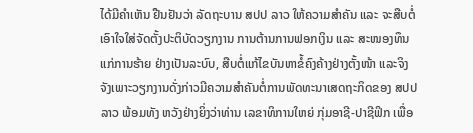ໄດ້ມີຄໍາເຫັນ ຢືນຢັນວ່າ ລັດຖະບານ ສປປ ລາວ ໃຫ້ຄວາມສໍາຄັນ ແລະ ຈະສືບຕໍ່ເອົາໃຈໃສ່ຈັດຕັ້ງປະຕິບັດວຽກງານ ການຕ້ານການຟອກເງິນ ແລະ ສະໜອງທຶນແກ່ການຮ້າຍ ຢ່າງເປັນລະບົບ, ສືບຕໍ່ແກ້ໄຂບັນຫາຂໍ້ຄົງຄ້າງຢ່າງຕັ້ງໜ້າ ແລະຈິງຈັງເພາະວຽກງານດັ່ງກ່າວມີຄວາມສໍາຄັນຕໍ່ການພັດທະນາເສດຖະກິດຂອງ ສປປ ລາວ ພ້ອມທັງ ຫວັງຢ່າງຍິ່ງວ່າທ່ານ ເລຂາທິການໃຫຍ່ ກຸ່ມອາຊີ-ປາຊີຟິກ ເພື່ອ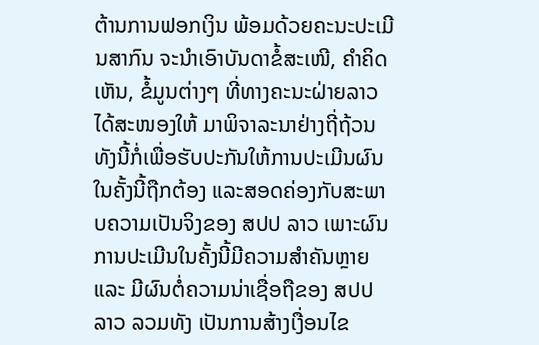ຕ້ານການຟອກເງິນ ພ້ອມດ້ວຍຄະນະປະເມີນສາກົນ ຈະນໍາເອົາບັນດາຂໍ້ສະເໜີ, ຄໍາຄິດເຫັນ, ຂໍ້ມູນຕ່າງໆ ທີ່ທາງຄະນະຝ່າຍລາວໄດ້ສະໜອງໃຫ້ ມາພິຈາລະນາຢ່າງຖີ່ຖ້ວນທັງນີ້ກໍ່ເພື່ອຮັບປະກັນໃຫ້ການປະເມີນຜົນໃນຄັ້ງນີ້ຖືກຕ້ອງ ແລະສອດຄ່ອງກັບສະພາບຄວາມເປັນຈິງຂອງ ສປປ ລາວ ເພາະຜົນການປະເມີນໃນຄັ້ງນີ້ມີຄວາມສໍາຄັນຫຼາຍ ແລະ ມີຜົນຕໍ່ຄວາມນ່າເຊື່ອຖືຂອງ ສປປ ລາວ ລວມທັງ ເປັນການສ້າງເງື່ອນໄຂ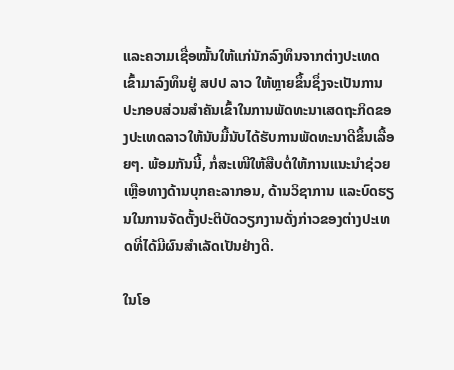ແລະຄວາມເຊື່ອໝັ້ນໃຫ້ແກ່ນັກລົງທຶນຈາກຕ່າງປະເທດເຂົ້າມາລົງທຶນຢູ່ ສປປ ລາວ ໃຫ້ຫຼາຍຂຶ້ນຊຶ່ງຈະເປັນການປະກອບສ່ວນສໍາຄັນເຂົ້າໃນການພັດທະນາເສດຖະກິດຂອງປະເທດລາວໃຫ້ນັບມື້ນັບໄດ້ຮັບການພັດທະນາດີຂຶ້ນເລື້ອຍໆ. ພ້ອມກັນນີ້, ກໍ່ສະເໜີໃຫ້ສືບຕໍ່ໃຫ້ການແນະນໍາຊ່ວຍເຫຼືອທາງດ້ານບຸກຄະລາກອນ, ດ້ານວິຊາການ ແລະບົດຮຽນໃນການຈັດຕັ້ງປະຕິບັດວຽກງານດັ່ງກ່າວຂອງຕ່າງປະເທດທີ່ໄດ້ມີຜົນສໍາເລັດເປັນຢ່າງດີ.

ໃນໂອ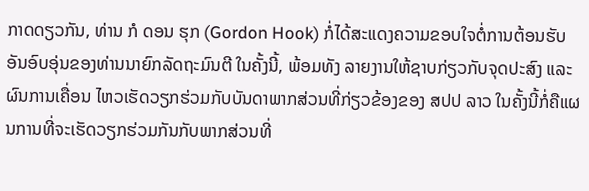ກາດດຽວກັນ, ທ່ານ ກໍ ດອນ ຮຸກ (Gordon Hook) ກໍ່ໄດ້ສະແດງຄວາມຂອບໃຈຕໍ່ການຕ້ອນຮັບອັນອົບອຸ່ນຂອງທ່ານນາຍົກລັດຖະມົນຕີ ໃນຄັ້ງນີ້, ພ້ອມທັງ ລາຍງານໃຫ້ຊາບກ່ຽວກັບຈຸດປະສົງ ແລະຜົນການເຄື່ອນ ໄຫວເຮັດວຽກຮ່ວມກັບບັນດາພາກສ່ວນທີ່ກ່ຽວຂ້ອງຂອງ ສປປ ລາວ ໃນຄັ້ງນີ້ກໍ່ຄືແຜນການທີ່ຈະເຮັດວຽກຮ່ວມກັນກັບພາກສ່ວນທີ່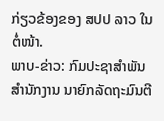ກ່ຽວຂ້ອງຂອງ ສປປ ລາວ ໃນຕໍ່ໜ້າ.
ພາບ-ຂ່າວ: ກົມປະຊາສຳພັນ ສຳນັກງານ ນາຍົກລັດຖະມົນຕີ